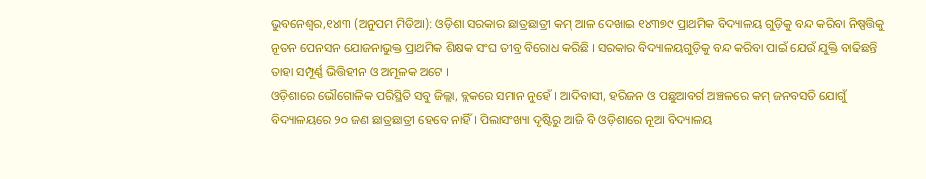ଭୁବନେଶ୍ୱର,୧୪ା୩ (ଅନୁପମ ମିଡିଆ): ଓଡ଼ିଶା ସରକାର ଛାତ୍ରଛାତ୍ରୀ କମ୍ ଆଳ ଦେଖାଇ ୧୪୩୭୯ ପ୍ରାଥମିକ ବିଦ୍ୟାଳୟ ଗୁଡ଼ିକୁ ବନ୍ଦ କରିବା ନିଷ୍ପତ୍ତିକୁ ନୂତନ ପେନସନ ଯୋଜନାଭୁକ୍ତ ପ୍ରାଥମିକ ଶିକ୍ଷକ ସଂଘ ତୀବ୍ର ବିରୋଧ କରିଛି । ସରକାର ବିଦ୍ୟାଳୟଗୁଡ଼ିକୁ ବନ୍ଦ କରିବା ପାଇଁ ଯେଉଁ ଯୁକ୍ତି ବାଢିଛନ୍ତି ତାହା ସମ୍ପୂର୍ଣ୍ଣ ଭିତ୍ତିହୀନ ଓ ଅମୂଳକ ଅଟେ ।
ଓଡ଼ିଶାରେ ଭୌଗୋଳିକ ପରିସ୍ଥିତି ସବୁ ଜିଲ୍ଲା, ବ୍ଲକରେ ସମାନ ନୁହେଁ । ଆଦିବାସୀ, ହରିଜନ ଓ ପଛୁଆବର୍ଗ ଅଞ୍ଚଳରେ କମ୍ ଜନବସତି ଯୋଗୁଁ ବିଦ୍ୟାଳୟରେ ୨୦ ଜଣ ଛାତ୍ରଛାତ୍ରୀ ହେବେ ନାହିଁ । ପିଲାସଂଖ୍ୟା ଦୃଷ୍ଟିରୁ ଆଜି ବି ଓଡ଼ିଶାରେ ନୂଆ ବିଦ୍ୟାଳୟ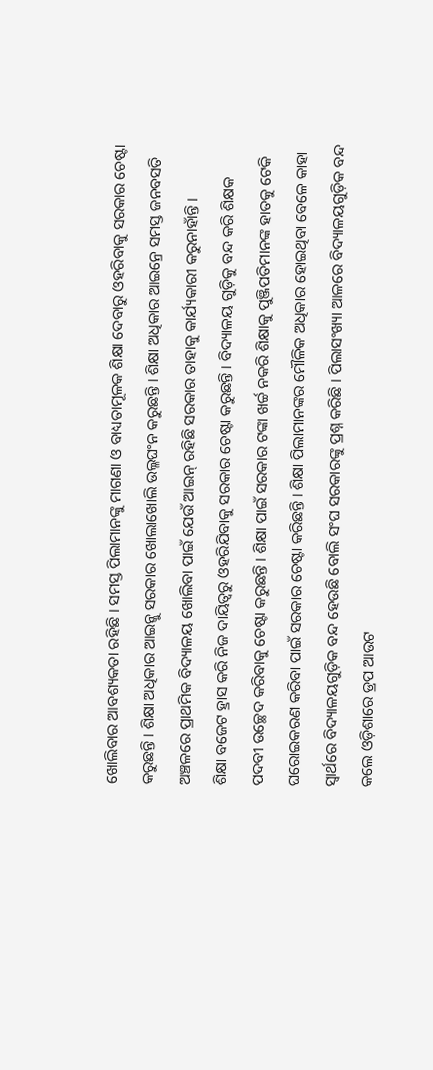ଖୋଲିବାର ଆବଶ୍ୟକତା ରହିଛି । ସମସ୍ତ ପିଲାମାନଙ୍କୁ ମାଗଣା ଓ ବାଧ୍ୟତାମୂଳକ ଶିକ୍ଷା ଦେବାରୁ ଓହରିବାକୁ ସରକାର ଚେଷ୍ଟା କରୁଛନ୍ତି । ଶିକ୍ଷା ଅଧିକାର ଆଇନ୍କୁ ସରକାର ଖୋଲାଖୋଲି ଉଲ୍ଳଘଂନ କରୁଛନ୍ତି । ଶିକ୍ଷା ଅଧିକାର ଆଇନ୍ରେ ସମସ୍ତ ଜନବସତି ଅଞ୍ଚଳରେ ପ୍ରାଥମିକ ବିଦ୍ୟାଳୟ ଖୋଲିବା ପାଇଁ ଯେଉଁ ଆଇନ୍ ରହିଛି ସରକାର ତାହାକୁ କାର୍ଯ୍ୟକାରୀ କରୁନାହାଁନ୍ତି ।
ଶିକ୍ଷା ବଜେଟ ହ୍ରାସ କରି ନିଜ ଦାୟିତ୍ୱରୁ ଓହରିଯିବାକୁ ସରକାର ଚେଷ୍ଟା କରୁଛନ୍ତି । ବିଦ୍ୟାଳୟ ଗୁଡ଼ିକୁ ବନ୍ଦ କରି ଶିକ୍ଷକ ପଦବୀ ଉଚ୍ଛେଦ କରିବାକୁ ଚେଷ୍ଟା କରୁଛନ୍ତି । ଶିକ୍ଷା ପାଇଁ ସରକାର ଟଙ୍କା ଖର୍ଚ୍ଚ ନକରି ଶିକ୍ଷାକୁ ପୁଞ୍ଜିପତିମାନଙ୍କ ହାତକୁ ଟେକି ଘରୋଇକରଣ କରିବା ପାଇଁ ସରକାର ଚେଷ୍ଟା କରିଛନ୍ତି । ଶିକ୍ଷା ପିଲାମାନଙ୍କର ମୌଳିକ ଅଧିକାର ହୋଇଥିବା ବେଳେ କାହା ସ୍ୱାର୍ଥରେ ବିଦ୍ୟାଳୟଗୁଡ଼ିକ ବନ୍ଦ ହେଉଛି ବୋଲି ସଂଘ ସରକାରଙ୍କୁ ପ୍ରଶ୍ନ କରିଛି । ପିଲାସଂଖ୍ୟା ଆଳରେ ବିଦ୍ୟାଳୟଗୁଡ଼ିକ ବନ୍ଦ କଲେ ଓଡ଼ିଶାରେ ଡ୍ରପ ଆଉଟ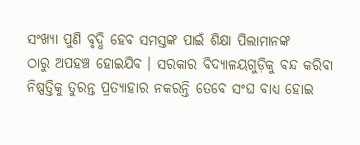ସଂଖ୍ୟା ପୁଣି ବୃଦ୍ଧି ହେବ ସମସ୍ତଙ୍କ ପାଇଁ ଶିକ୍ଷା ପିଲାମାନଙ୍କ
ଠାରୁ ଅପହଞ୍ଚ ହୋଇଯିବ । ସରକାର ବିଦ୍ୟାଳୟଗୁଡ଼ିକୁ ବନ୍ଦ କରିବା ନିଷ୍ପତ୍ତିକୁ ତୁରନ୍ତ ପ୍ରତ୍ୟାହାର ନକରନ୍ତି ତେବେ ସଂଘ ବାଧ୍ୟ ହୋଇ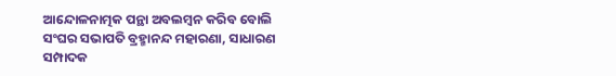ଆନ୍ଦୋଳନାତ୍ମକ ପନ୍ଥା ଅବଲମ୍ବନ କରିବ ବୋଲି ସଂଘର ସଭାପତି ବ୍ରହ୍ମାନନ୍ଦ ମହାରଣା, ସାଧାରଣ ସମ୍ପାଦକ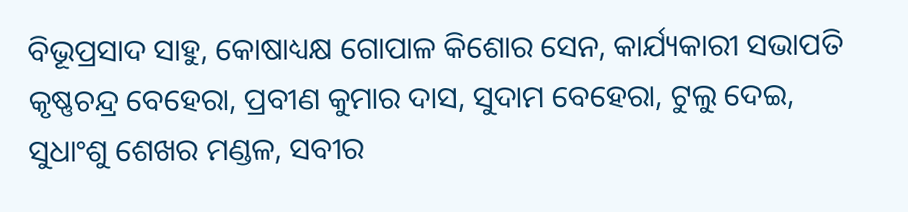ବିଭୂପ୍ରସାଦ ସାହୁ, କୋଷାଧ୍ୟକ୍ଷ ଗୋପାଳ କିଶୋର ସେନ, କାର୍ଯ୍ୟକାରୀ ସଭାପତି କୃଷ୍ଣଚନ୍ଦ୍ର ବେହେରା, ପ୍ରବୀଣ କୁମାର ଦାସ, ସୁଦାମ ବେହେରା, ଟୁଲୁ ଦେଇ, ସୁଧାଂଶୁ ଶେଖର ମଣ୍ଡଳ, ସବୀର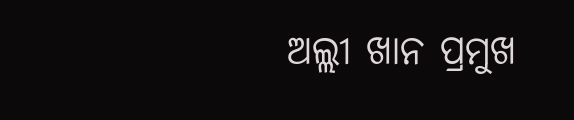ଅଲ୍ଲୀ ଖାନ ପ୍ରମୁଖ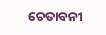ଚେତାବନୀ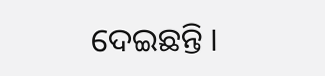ଦେଇଛନ୍ତି ।